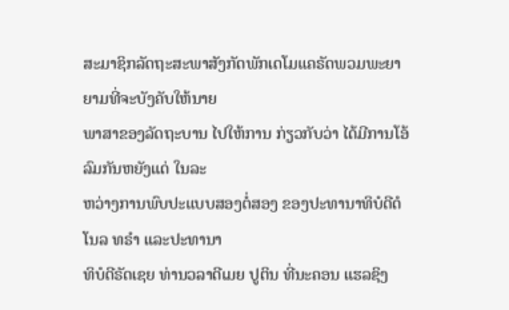ສະມາຊິກລັດຖະສະພາສັງກັດພັກເດໂມແຄຣັດພວມພະຍາຍາມທີ່ຈະບັງຄັບໃຫ້ນາຍ
ພາສາຂອງລັດຖະບານ ໄປໃຫ້ການ ກ່ຽວກັບວ່າ ໄດ້ມີການໂອ້ລົມກັນຫຍັງແດ່ ໃນລະ
ຫວ່າງການພົບປະແບບສອງຕໍ່ສອງ ຂອງປະທານາທິບໍດີດໍໂນລ ທຣຳ ແລະປະທານາ
ທິບໍດີຣັດເຊຍ ທ່ານວລາດີເມຍ ປູຕິນ ທີ່ນະຄອນ ແຮລຊິງ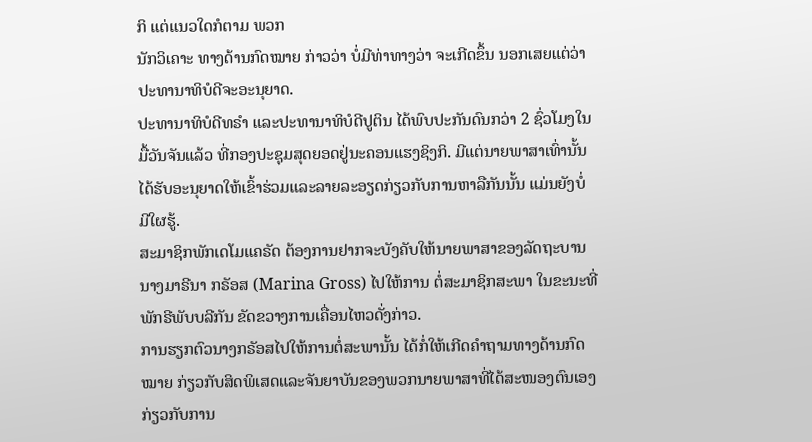ກິ ແຕ່ແນວໃດກໍຕາມ ພວກ
ນັກວິເຄາະ ທາງດ້ານກົດໝາຍ ກ່າວວ່າ ບໍ່ມີທ່າທາງວ່າ ຈະເກີດຂຶ້ນ ນອກເສຍແຕ່ວ່າ
ປະທານາທິບໍດີຈະອະນຸຍາດ.
ປະທານາທິບໍດີທຣຳ ແລະປະທານາທິບໍດີປູຕິນ ໄດ້ພົບປະກັນດົນກວ່າ 2 ຊົ່ວໂມງໃນ
ມື້ວັນຈັນແລ້ວ ທີ່ກອງປະຊຸມສຸດຍອດຢູ່ນະຄອນແຮງຊິງກິ. ມີແຕ່ນາຍພາສາເທົ່ານັ້ນ
ໄດ້ຮັບອະນຸຍາດໃຫ້ເຂົ້າຮ່ວມແລະລາຍລະອຽດກ່ຽວກັບການຫາລືກັນນັ້ນ ແມ່ນຍັງບໍ່
ມີໃຜຮູ້.
ສະມາຊິກພັກເດໂມແຄຣັດ ຕ້ອງການຢາກຈະບັງຄັບໃຫ້ນາຍພາສາຂອງລັດຖະບານ
ນາງມາຣີນາ ກຣັອສ (Marina Gross) ໄປໃຫ້ການ ຕໍ່ສະມາຊິກສະພາ ໃນຂະນະທີ່
ພັກຣີພັບບລີກັນ ຂັດຂວາງການເຄື່ອນໄຫວດັ່ງກ່າວ.
ການຮຽກຕົວນາງກຣັອສໄປໃຫ້ການຕໍ່ສະພານັ້ນ ໄດ້ກໍ່ໃຫ້ເກີດຄຳຖາມທາງດ້ານກົດ
ໝາຍ ກ່ຽວກັບສິດພິເສດແລະຈັນຍາບັນຂອງພວກນາຍພາສາທີ່ໄດ້ສະໜອງຕົນເອງ
ກ່ຽວກັບການ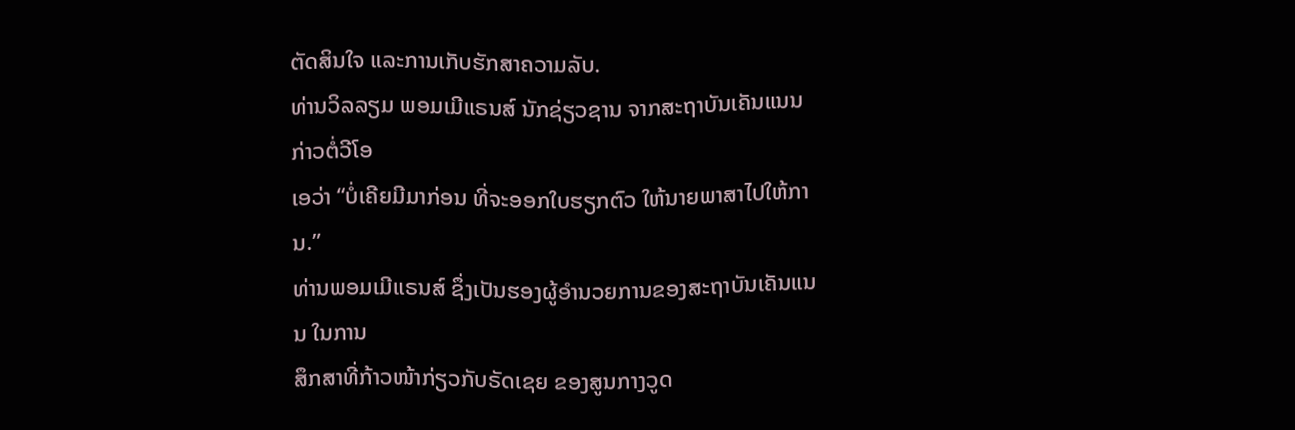ຕັດສິນໃຈ ແລະການເກັບຮັກສາຄວາມລັບ.
ທ່ານວິລລຽມ ພອມເມີແຣນສ໌ ນັກຊ່ຽວຊານ ຈາກສະຖາບັນເຄັນແນນ ກ່າວຕໍ່ວີໂອ
ເອວ່າ “ບໍ່ເຄີຍມີມາກ່ອນ ທີ່ຈະອອກໃບຮຽກຕົວ ໃຫ້ນາຍພາສາໄປໃຫ້ການ.”
ທ່ານພອມເມີແຣນສ໌ ຊຶ່ງເປັນຮອງຜູ້ອຳນວຍການຂອງສະຖາບັນເຄັນແນນ ໃນການ
ສຶກສາທີ່ກ້າວໜ້າກ່ຽວກັບຣັດເຊຍ ຂອງສູນກາງວູດ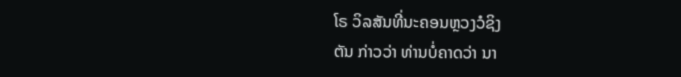ໂຣ ວິລສັນທີ່ນະຄອນຫຼວງວໍຊິງ
ຕັນ ກ່າວວ່າ ທ່ານບໍ່ຄາດວ່າ ນາ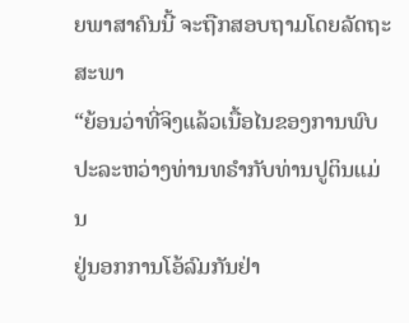ຍພາສາຄົນນີ້ ຈະຖືກສອບຖາມໂດຍລັດຖະສະພາ
“ຍ້ອນວ່າທີ່ຈິງແລ້ວເນື້ອໄນຂອງການພົບປະລະຫວ່າງທ່ານທຣຳກັບທ່ານປູຕິນແມ່ນ
ຢູ່ນອກການໂອ້ລົມກັນຢ່າ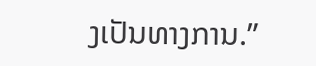ງເປັນທາງການ.”